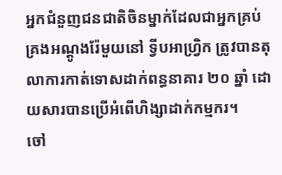អ្នកជំនួញជនជាតិចិនម្នាក់ដែលជាអ្នកគ្រប់គ្រងអណ្ដូងរ៉ែមួយនៅ ទ្វីបអាហ្វ្រិក ត្រូវបានតុលាការកាត់ទោសដាក់ពន្ធនាគារ ២០ ឆ្នាំ ដោយសារបានប្រើអំពើហិង្សាដាក់កម្មករ។
ចៅ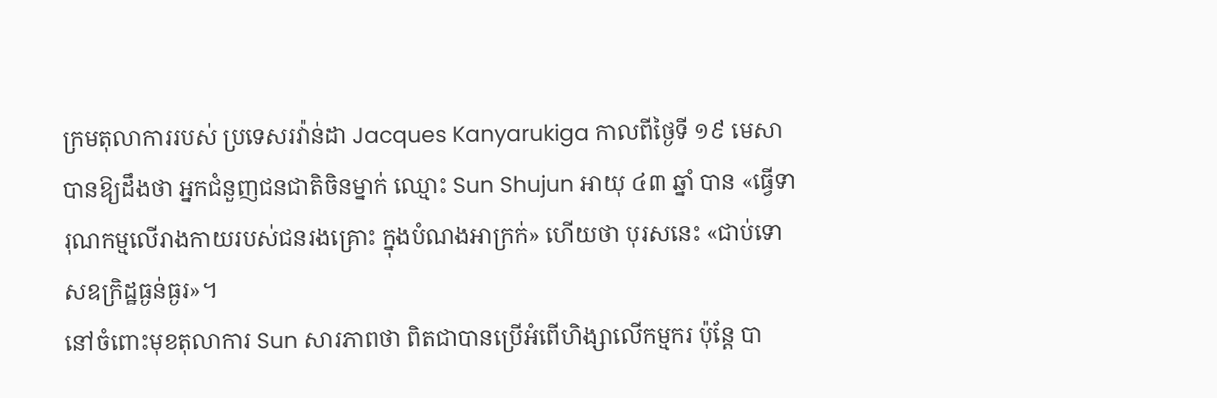ក្រមតុលាការរបស់ ប្រទេសរវ៉ាន់ដា Jacques Kanyarukiga កាលពីថ្ងៃទី ១៩ មេសា បានឱ្យដឹងថា អ្នកជំនួញជនជាតិចិនម្នាក់ ឈ្មោះ Sun Shujun អាយុ ៤៣ ឆ្នាំ បាន «ធ្វើទារុណកម្មលើរាងកាយរបស់ជនរងគ្រោះ ក្នុងបំណងអាក្រក់» ហើយថា បុរសនេះ «ជាប់ទោសឧក្រិដ្ឋធ្ងន់ធ្ងរ»។
នៅចំពោះមុខតុលាការ Sun សារភាពថា ពិតជាបានប្រើអំពើហិង្សាលើកម្មករ ប៉ុន្តែ បា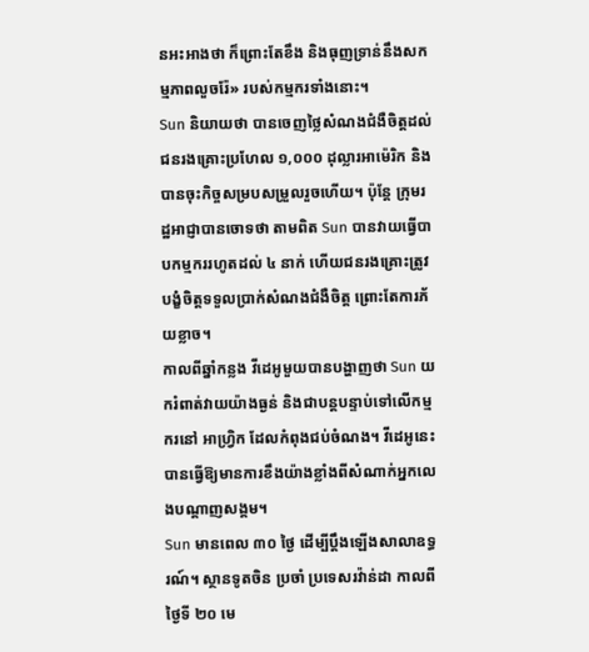នអះអាងថា ក៏ព្រោះតែខឹង និងធុញទ្រាន់នឹងសកម្មភាពលួចរ៉ែ» របស់កម្មករទាំងនោះ។
Sun និយាយថា បានចេញថ្លៃសំណងជំងឺចិត្តដល់ជនរងគ្រោះប្រហែល ១,០០០ ដុល្លារអាម៉េរិក និងបានចុះកិច្ចសម្របសម្រួលរួចហើយ។ ប៉ុន្តែ ក្រុមរដ្ឋអាជ្ញាបានចោទថា តាមពិត Sun បានវាយធ្វើបាបកម្មកររហូតដល់ ៤ នាក់ ហើយជនរងគ្រោះត្រូវបង្ខំចិត្តទទួលប្រាក់សំណងជំងឺចិត្ត ព្រោះតែការភ័យខ្លាច។
កាលពីឆ្នាំកន្លង វីដេអូមួយបានបង្ហាញថា Sun យករំពាត់វាយយ៉ាងធ្ងន់ និងជាបន្តបន្ទាប់ទៅលើកម្មករនៅ អាហ្វ្រិក ដែលកំពុងជប់ចំណង។ វីដេអូនេះ បានធ្វើឱ្យមានការខឹងយ៉ាងខ្លាំងពីសំណាក់អ្នកលេងបណ្ដាញសង្គម។
Sun មានពេល ៣០ ថ្ងៃ ដើម្បីប្ដឹងឡើងសាលាឧទ្ធរណ៍។ ស្ថានទូតចិន ប្រចាំ ប្រទេសរវ៉ាន់ដា កាលពីថ្ងៃទី ២០ មេ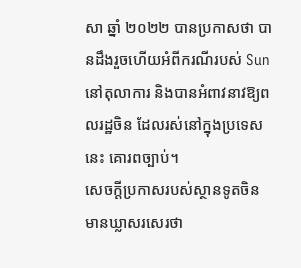សា ឆ្នាំ ២០២២ បានប្រកាសថា បានដឹងរួចហើយអំពីករណីរបស់ Sun នៅតុលាការ និងបានអំពាវនាវឱ្យពលរដ្ឋចិន ដែលរស់នៅក្នុងប្រទេសនេះ គោរពច្បាប់។
សេចក្ដីប្រកាសរបស់ស្ថានទូតចិន មានឃ្លាសរសេរថា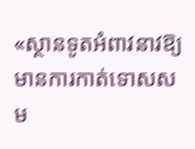«ស្ថានទូតអំពាវនាវឱ្យមានការកាត់ទោសសម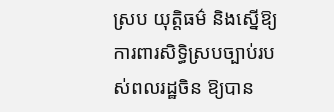ស្រប យុត្តិធម៌ និងស្នើឱ្យការពារសិទ្ធិស្របច្បាប់របស់ពលរដ្ឋចិន ឱ្យបាន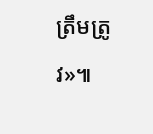ត្រឹមត្រូវ»៕